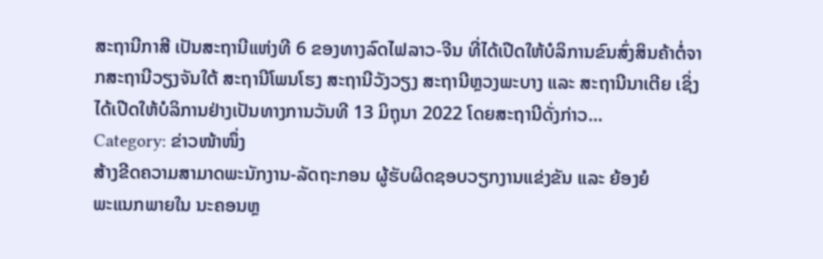ສະຖານີກາສີ ເປັນສະຖານີແຫ່ງທີ 6 ຂອງທາງລົດໄຟລາວ-ຈີນ ທີ່ໄດ້ເປີດໃຫ້ບໍລິການຂົນສົ່ງສິນຄ້າຕໍ່ຈາກສະຖານີວຽງຈັນໃຕ້ ສະຖານີໂພນໂຮງ ສະຖານີວັງວຽງ ສະຖານີຫຼວງພະບາງ ແລະ ສະຖານີນາເຕີຍ ເຊິ່ງໄດ້ເປີດໃຫ້ບໍລິການຢ່າງເປັນທາງການວັນທີ 13 ມິຖຸນາ 2022 ໂດຍສະຖານີດັ່ງກ່າວ…
Category: ຂ່າວໜ້າໜຶ່ງ
ສ້າງຂີດຄວາມສາມາດພະນັກງານ-ລັດຖະກອນ ຜູ້ຮັບຜິດຊອບວຽກງານແຂ່ງຂັນ ແລະ ຍ້ອງຍໍ
ພະແນກພາຍໃນ ນະຄອນຫຼ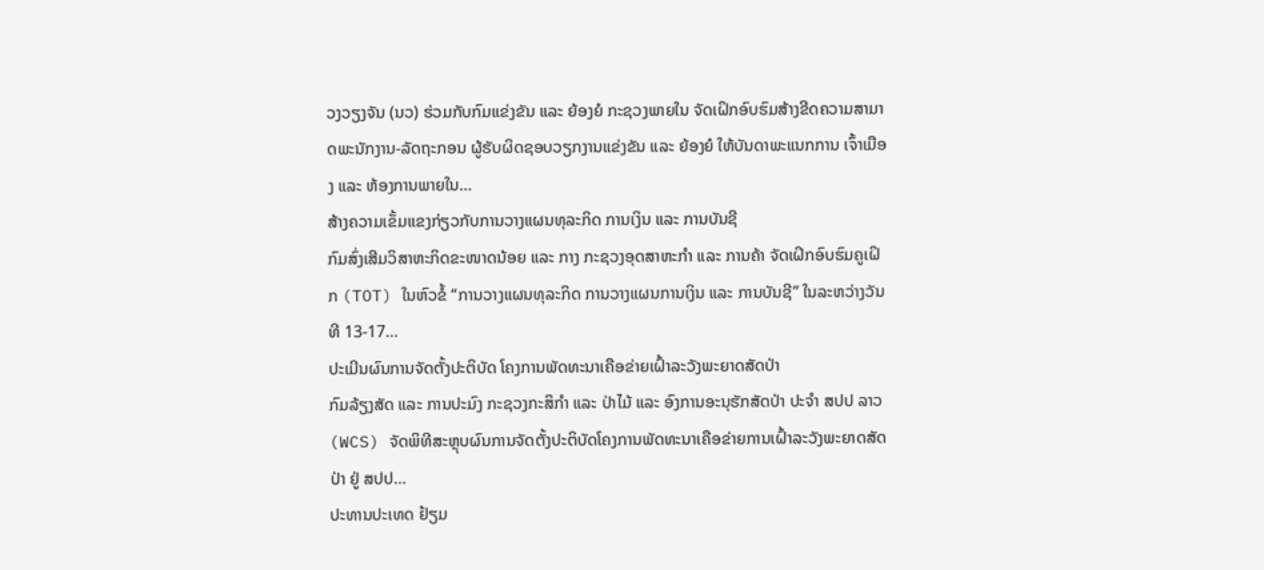ວງວຽງຈັນ (ນວ) ຮ່ວມກັບກົມແຂ່ງຂັນ ແລະ ຍ້ອງຍໍ ກະຊວງພາຍໃນ ຈັດເຝິກອົບຮົມສ້າງຂີດຄວາມສາມາດພະນັກງານ-ລັດຖະກອນ ຜູ້ຮັບຜິດຊອບວຽກງານແຂ່ງຂັນ ແລະ ຍ້ອງຍໍ ໃຫ້ບັນດາພະແນກການ ເຈົ້າເມືອງ ແລະ ຫ້ອງການພາຍໃນ…
ສ້າງຄວາມເຂັ້ມແຂງກ່ຽວກັບການວາງແຜນທຸລະກິດ ການເງິນ ແລະ ການບັນຊີ
ກົມສົ່ງເສີມວິສາຫະກິດຂະໜາດນ້ອຍ ແລະ ກາງ ກະຊວງອຸດສາຫະກໍາ ແລະ ການຄ້າ ຈັດເຝິກອົບຮົມຄູເຝິກ (TOT) ໃນຫົວຂໍ້ “ການວາງແຜນທຸລະກິດ ການວາງແຜນການເງິນ ແລະ ການບັນຊີ” ໃນລະຫວ່າງວັນທີ 13-17…
ປະເມີນຜົນການຈັດຕັ້ງປະຕິບັດ ໂຄງການພັດທະນາເຄືອຂ່າຍເຝົ້າລະວັງພະຍາດສັດປ່າ
ກົມລ້ຽງສັດ ແລະ ການປະມົງ ກະຊວງກະສິກໍາ ແລະ ປ່າໄມ້ ແລະ ອົງການອະນຸຮັກສັດປ່າ ປະຈໍາ ສປປ ລາວ (WCS) ຈັດພິທີສະຫຼຸບຜົນການຈັດຕັ້ງປະຕິບັດໂຄງການພັດທະນາເຄືອຂ່າຍການເຝົ້າລະວັງພະຍາດສັດປ່າ ຢູ່ ສປປ…
ປະທານປະເທດ ຢ້ຽມ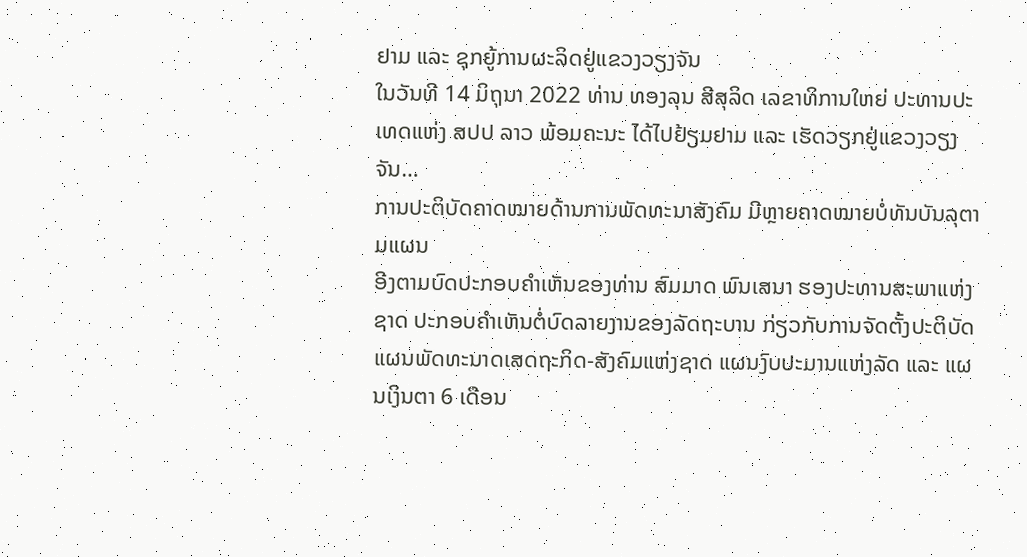ຢາມ ແລະ ຊຸກຍູ້ການຜະລິດຢູ່ແຂວງວຽງຈັນ
ໃນວັນທີ 14 ມິຖຸນາ 2022 ທ່ານ ທອງລຸນ ສີສຸລິດ ເລຂາທິການໃຫຍ່ ປະທານປະເທດແຫ່ງ ສປປ ລາວ ພ້ອມຄະນະ ໄດ້ໄປຢ້ຽມຢາມ ແລະ ເຮັດວຽກຢູ່ແຂວງວຽງຈັນ…
ການປະຕິບັດຄາດໝາຍດ້ານການພັດທະນາສັງຄົມ ມີຫຼາຍຄາດໝາຍບໍ່ທັນບັນລຸຕາມແຜນ
ອີງຕາມບົດປະກອບຄໍາເຫັນຂອງທ່ານ ສົມມາດ ພົນເສນາ ຮອງປະທານສະພາແຫ່ງຊາດ ປະກອບຄໍາເຫັນຕໍ່ບົດລາຍງານຂອງລັດຖະບານ ກ່ຽວກັບການຈັດຕັ້ງປະຕິບັດແຜນພັດທະນາດເສດຖະກິດ-ສັງຄົມແຫ່ງຊາດ ແຜນງົບປະມານແຫ່ງລັດ ແລະ ແຜນເງິນຕາ 6 ເດືອນ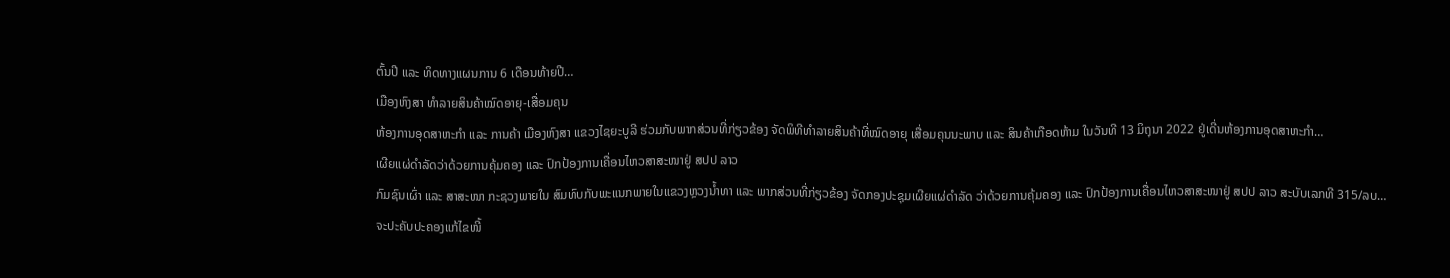ຕົ້ນປີ ແລະ ທິດທາງແຜນການ 6 ເດືອນທ້າຍປີ…
ເມືອງຫົງສາ ທຳລາຍສິນຄ້າໝົດອາຍຸ-ເສື່ອມຄຸນ
ຫ້ອງການອຸດສາຫະກຳ ແລະ ການຄ້າ ເມືອງຫົງສາ ແຂວງໄຊຍະບູລີ ຮ່ວມກັບພາກສ່ວນທີ່ກ່ຽວຂ້ອງ ຈັດພິທີທຳລາຍສິນຄ້າທີ່ໝົດອາຍຸ ເສື່ອມຄຸນນະພາບ ແລະ ສິນຄ້າເກືອດຫ້າມ ໃນວັນທີ 13 ມິຖຸນາ 2022 ຢູ່ເດີ່ນຫ້ອງການອຸດສາຫະກໍາ…
ເຜີຍແຜ່ດໍາລັດວ່າດ້ວຍການຄຸ້ມຄອງ ແລະ ປົກປ້ອງການເຄື່ອນໄຫວສາສະໜາຢູ່ ສປປ ລາວ
ກົມຊົນເຜົ່າ ແລະ ສາສະໜາ ກະຊວງພາຍໃນ ສົມທົບກັບພະແນກພາຍໃນແຂວງຫຼວງນໍ້າທາ ແລະ ພາກສ່ວນທີ່ກ່ຽວຂ້ອງ ຈັດກອງປະຊຸມເຜີຍແຜ່ດໍາລັດ ວ່າດ້ວຍການຄຸ້ມຄອງ ແລະ ປົກປ້ອງການເຄື່ອນໄຫວສາສະໜາຢູ່ ສປປ ລາວ ສະບັບເລກທີ 315/ລບ…
ຈະປະຄັບປະຄອງແກ້ໄຂໜີ້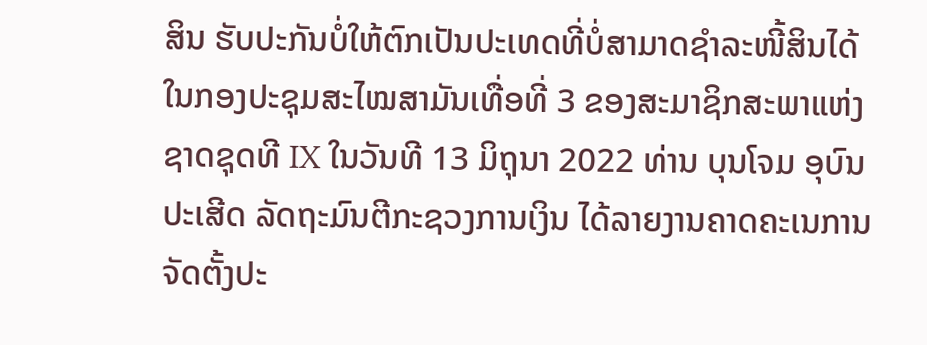ສິນ ຮັບປະກັນບໍ່ໃຫ້ຕົກເປັນປະເທດທີ່ບໍ່ສາມາດຊໍາລະໜີ້ສິນໄດ້
ໃນກອງປະຊຸມສະໄໝສາມັນເທື່ອທີ່ 3 ຂອງສະມາຊິກສະພາແຫ່ງຊາດຊຸດທີ IX ໃນວັນທີ 13 ມິຖຸນາ 2022 ທ່ານ ບຸນໂຈມ ອຸບົນປະເສີດ ລັດຖະມົນຕີກະຊວງການເງິນ ໄດ້ລາຍງານຄາດຄະເນການຈັດຕັ້ງປະ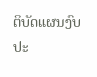ຕິບັດແຜນງົບປະ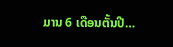ມານ 6 ເດືອນຕັ້ນປີ…